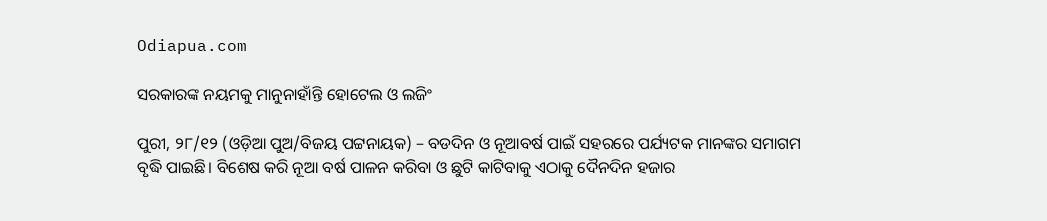Odiapua.com

ସରକାରଙ୍କ ନୟମକୁ ମାନୁନାହାଁନ୍ତି ହୋଟେଲ ଓ ଲଜିଂ

ପୁରୀ, ୨୮/୧୨ (ଓଡ଼ିଆ ପୁଅ/ବିଜୟ ପଟ୍ଟନାୟକ) – ବଡଦିନ ଓ ନୂଆବର୍ଷ ପାଇଁ ସହରରେ ପର୍ଯ୍ୟଟକ ମାନଙ୍କର ସମାଗମ ବୃଦ୍ଧି ପାଇଛି। ବିଶେଷ କରି ନୂଆ ବର୍ଷ ପାଳନ କରିବା ଓ ଛୁଟି କାଟିବାକୁ ଏଠାକୁ ଦୈନଦିନ ହଜାର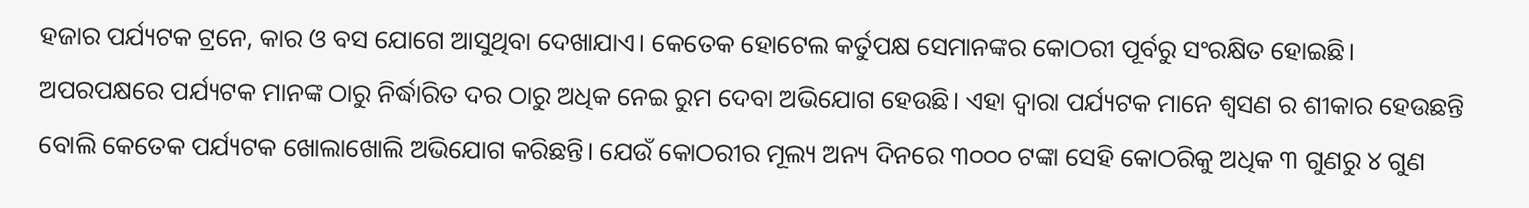ହଜାର ପର୍ଯ୍ୟଟକ ଟ୍ରନେ, କାର ଓ ବସ ଯୋଗେ ଆସୁଥିବା ଦେଖାଯାଏ। କେତେକ ହୋଟେଲ କର୍ତୁପକ୍ଷ ସେମାନଙ୍କର କୋଠରୀ ପୂର୍ବରୁ ସଂରକ୍ଷିତ ହୋଇଛି। ଅପରପକ୍ଷରେ ପର୍ଯ୍ୟଟକ ମାନଙ୍କ ଠାରୁ ନିର୍ଦ୍ଧାରିତ ଦର ଠାରୁ ଅଧିକ ନେଇ ରୁମ ଦେବା ଅଭିଯୋଗ ହେଉଛି। ଏହା ଦ୍ୱାରା ପର୍ଯ୍ୟଟକ ମାନେ ଶ୍ୱସଣ ର ଶୀକାର ହେଉଛନ୍ତି ବୋଲି କେତେକ ପର୍ଯ୍ୟଟକ ଖୋଲାଖୋଲି ଅଭିଯୋଗ କରିଛନ୍ତି। ଯେଉଁ କୋଠରୀର ମୂଲ୍ୟ ଅନ୍ୟ ଦିନରେ ୩୦୦୦ ଟଙ୍କା ସେହି କୋଠରିକୁ ଅଧିକ ୩ ଗୁଣରୁ ୪ ଗୁଣ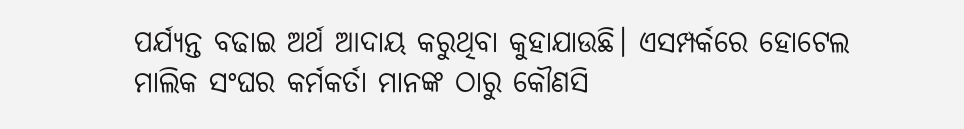ପର୍ଯ୍ୟନ୍ତ ବଢାଇ ଅର୍ଥ ଆଦାୟ କରୁଥିବା କୁହାଯାଉଛି। ଏସମ୍ପର୍କରେ ହୋଟେଲ ମାଲିକ ସଂଘର କର୍ମକର୍ତା ମାନଙ୍କ ଠାରୁ କୌଣସି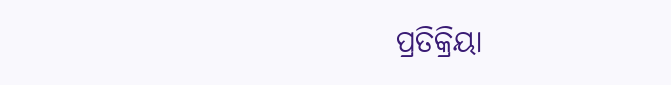ପ୍ରତିକ୍ରିୟା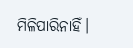ମିଳିପାରିନାହିଁ।